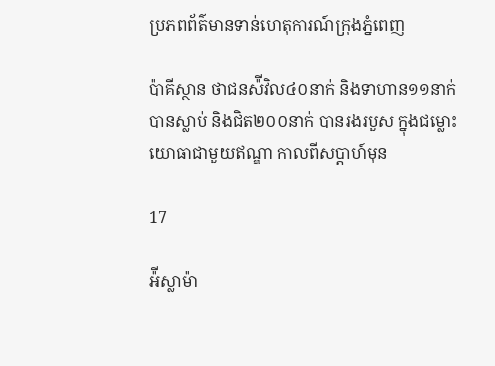ប្រភពព័ត៌មានទាន់ហេតុការណ៍ក្រុងភ្នំពេញ

ប៉ាគីស្ថាន ថាជនស៉ីវិល៤០នាក់ និងទាហាន១១នាក់ បានស្លាប់ និងជិត២០០នាក់ បានរងរបួស ក្នុងជម្លោះយោធាជាមួយឥណ្ឌា កាលពីសប្តាហ៍មុន

17

អ៉ីស្លាម៉ា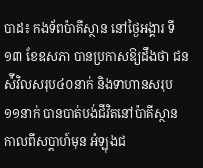បាដ៖ កងទ័ពប៉ាគីស្ថាន នៅថ្ងៃអង្គារ ទី១៣ ខែឧសភា បានប្រកាសឱ្យដឹងថា ជនស៉ីវិលសរុប៤០នាក់ និងទាហានសរុប ១១នាក់ បានបាត់បង់ជីវិតនៅប៉ាគីស្ថាន កាលពីសប្តាហ៍មុន អំឡុងជ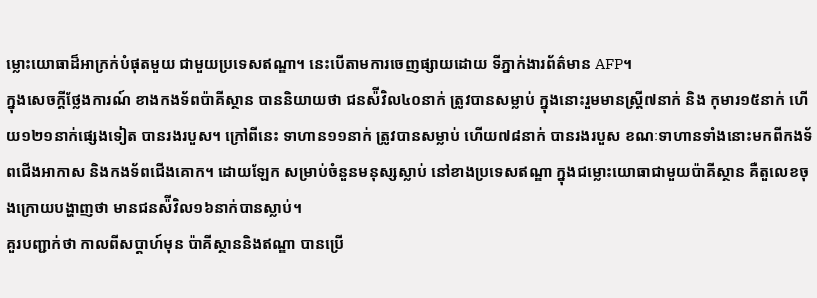ម្លោះយោធាដ៏អាក្រក់បំផុតមួយ ជាមួយប្រទេសឥណ្ឌា។ នេះបើតាមការចេញផ្សាយដោយ ទីភ្នាក់ងារព័ត៌មាន AFP។
ក្នុងសេចក្តីថ្លែងការណ៍ ខាងកងទ័ពប៉ាគីស្ថាន បាននិយាយថា ជនស៉ីវិល៤០នាក់ ត្រូវបានសម្លាប់ ក្នុងនោះរួមមានស្រ្តី៧នាក់ និង កុមារ១៥នាក់ ហើយ១២១នាក់ផ្សេងទៀត បានរងរបួស។ ក្រៅពីនេះ ទាហាន១១នាក់ ត្រូវបានសម្លាប់ ហើយ៧៨នាក់ បានរងរបួស ខណៈទាហានទាំងនោះមកពីកងទ័ពជើងអាកាស និងកងទ័ពជើងគោក។ ដោយឡែក សម្រាប់ចំនួនមនុស្សស្លាប់ នៅខាងប្រទេសឥណ្ឌា ក្នុងជម្លោះយោធាជាមួយប៉ាគីស្ថាន គឺតួលេខចុងក្រោយបង្ហាញថា មានជនស៉ីវិល១៦នាក់បានស្លាប់។
គួរបញ្ជាក់ថា កាលពីសប្តាហ៍មុន ប៉ាគីស្ថាននិងឥណ្ឌា បានប្រើ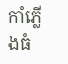កាំភ្លើងធំ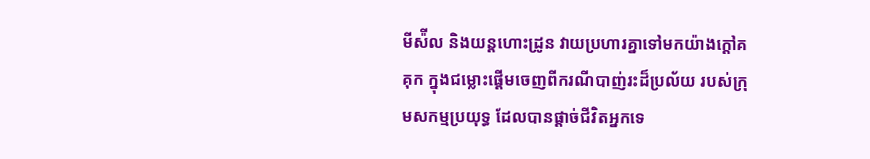មីស៉ីល និងយន្តហោះដ្រូន វាយប្រហារគ្នាទៅមកយ៉ាងក្តៅគគុក ក្នុងជម្លោះផ្តើមចេញពីករណីបាញ់រះដ៏ប្រល័យ របស់ក្រុមសកម្មប្រយុទ្ធ ដែលបានផ្តាច់ជីវិតអ្នកទេ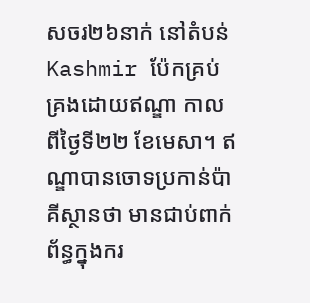សចរ២៦នាក់ នៅតំបន់ Kashmir ប៉ែកគ្រប់គ្រងដោយឥណ្ឌា កាលពីថ្ងៃទី២២ ខែមេសា។ ឥណ្ឌាបានចោទប្រកាន់ប៉ាគីស្ថានថា មានជាប់ពាក់ព័ន្ធក្នុងករ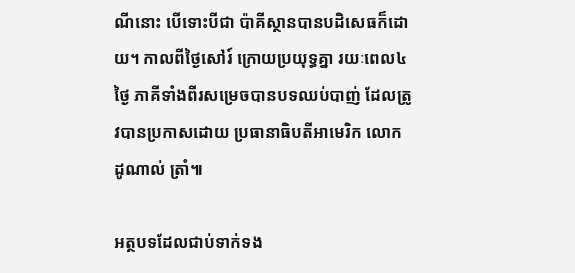ណីនោះ បើទោះបីជា ប៉ាគីស្ថានបានបដិសេធក៏ដោយ។ កាលពីថ្ងៃសៅរ៍ ក្រោយប្រយុទ្ធគ្នា រយៈពេល៤ថ្ងៃ ភាគីទាំងពីរសម្រេចបានបទឈប់បាញ់ ដែលត្រូវបានប្រកាសដោយ ប្រធានាធិបតីអាមេរិក លោក ដូណាល់ ត្រាំ៕

អត្ថបទដែលជាប់ទាក់ទង